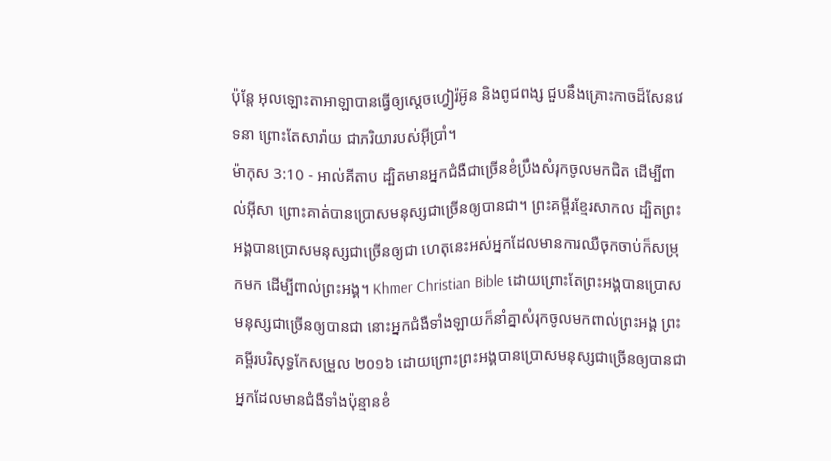ប៉ុន្តែ អុលឡោះតាអាឡាបានធ្វើឲ្យស្តេចហ្វៀរ៉អ៊ូន និងពូជពង្ស ជួបនឹងគ្រោះកាចដ៏សែនវេទនា ព្រោះតែសារ៉ាយ ជាភរិយារបស់អ៊ីប្រាំ។
ម៉ាកុស 3:10 - អាល់គីតាប ដ្បិតមានអ្នកជំងឺជាច្រើនខំប្រឹងសំរុកចូលមកជិត ដើម្បីពាល់អ៊ីសា ព្រោះគាត់បានប្រោសមនុស្សជាច្រើនឲ្យបានជា។ ព្រះគម្ពីរខ្មែរសាកល ដ្បិតព្រះអង្គបានប្រោសមនុស្សជាច្រើនឲ្យជា ហេតុនេះអស់អ្នកដែលមានការឈឺចុកចាប់ក៏សម្រុកមក ដើម្បីពាល់ព្រះអង្គ។ Khmer Christian Bible ដោយព្រោះតែព្រះអង្គបានប្រោសមនុស្សជាច្រើនឲ្យបានជា នោះអ្នកជំងឺទាំងឡាយក៏នាំគ្នាសំរុកចូលមកពាល់ព្រះអង្គ ព្រះគម្ពីរបរិសុទ្ធកែសម្រួល ២០១៦ ដោយព្រោះព្រះអង្គបានប្រោសមនុស្សជាច្រើនឲ្យបានជា អ្នកដែលមានជំងឺទាំងប៉ុន្មានខំ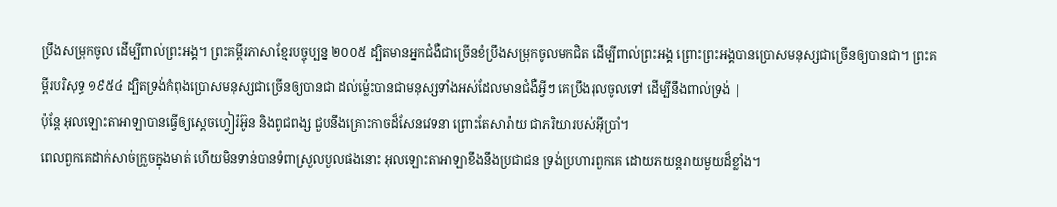ប្រឹងសម្រុកចូល ដើម្បីពាល់ព្រះអង្គ។ ព្រះគម្ពីរភាសាខ្មែរបច្ចុប្បន្ន ២០០៥ ដ្បិតមានអ្នកជំងឺជាច្រើនខំប្រឹងសម្រុកចូលមកជិត ដើម្បីពាល់ព្រះអង្គ ព្រោះព្រះអង្គបានប្រោសមនុស្សជាច្រើនឲ្យបានជា។ ព្រះគម្ពីរបរិសុទ្ធ ១៩៥៤ ដ្បិតទ្រង់កំពុងប្រោសមនុស្សជាច្រើនឲ្យបានជា ដល់ម៉្លេះបានជាមនុស្សទាំងអស់ដែលមានជំងឺអ្វីៗ គេប្រឹងរុលចូលទៅ ដើម្បីនឹងពាល់ទ្រង់ |
ប៉ុន្តែ អុលឡោះតាអាឡាបានធ្វើឲ្យស្តេចហ្វៀរ៉អ៊ូន និងពូជពង្ស ជួបនឹងគ្រោះកាចដ៏សែនវេទនា ព្រោះតែសារ៉ាយ ជាភរិយារបស់អ៊ីប្រាំ។
ពេលពួកគេដាក់សាច់ក្រួចក្នុងមាត់ ហើយមិនទាន់បានទំពាស្រួលបួលផងនោះ អុលឡោះតាអាឡាខឹងនឹងប្រជាជន ទ្រង់ប្រហារពួកគេ ដោយភយន្តរាយមួយដ៏ខ្លាំង។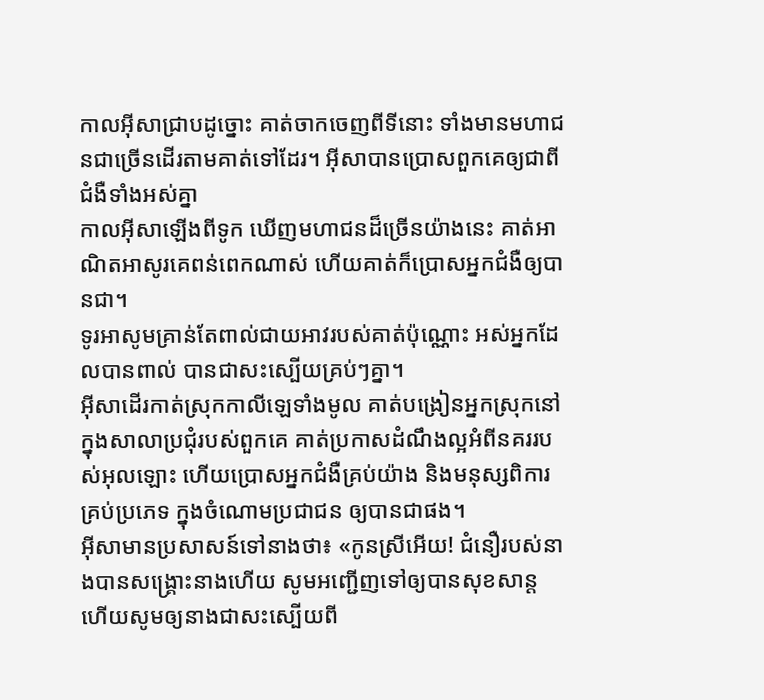កាលអ៊ីសាជ្រាបដូច្នោះ គាត់ចាកចេញពីទីនោះ ទាំងមានមហាជនជាច្រើនដើរតាមគាត់ទៅដែរ។ អ៊ីសាបានប្រោសពួកគេឲ្យជាពីជំងឺទាំងអស់គ្នា
កាលអ៊ីសាឡើងពីទូក ឃើញមហាជនដ៏ច្រើនយ៉ាងនេះ គាត់អាណិតអាសូរគេពន់ពេកណាស់ ហើយគាត់ក៏ប្រោសអ្នកជំងឺឲ្យបានជា។
ទូរអាសូមគ្រាន់តែពាល់ជាយអាវរបស់គាត់ប៉ុណ្ណោះ អស់អ្នកដែលបានពាល់ បានជាសះស្បើយគ្រប់ៗគ្នា។
អ៊ីសាដើរកាត់ស្រុកកាលីឡេទាំងមូល គាត់បង្រៀនអ្នកស្រុកនៅក្នុងសាលាប្រជុំរបស់ពួកគេ គាត់ប្រកាសដំណឹងល្អអំពីនគររបស់អុលឡោះ ហើយប្រោសអ្នកជំងឺគ្រប់យ៉ាង និងមនុស្សពិការគ្រប់ប្រភេទ ក្នុងចំណោមប្រជាជន ឲ្យបានជាផង។
អ៊ីសាមានប្រសាសន៍ទៅនាងថា៖ «កូនស្រីអើយ! ជំនឿរបស់នាងបានសង្គ្រោះនាងហើយ សូមអញ្ជើញទៅឲ្យបានសុខសាន្ដ ហើយសូមឲ្យនាងជាសះស្បើយពី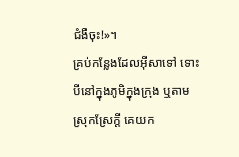ជំងឺចុះ!»។
គ្រប់កន្លែងដែលអ៊ីសាទៅ ទោះបីនៅក្នុងភូមិក្នុងក្រុង ឬតាមស្រុកស្រែក្ដី គេយក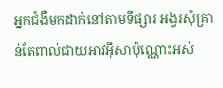អ្នកជំងឺមកដាក់នៅតាមទីផ្សារ អង្វរសុំគ្រាន់តែពាល់ជាយអាវអ៊ីសាប៉ុណ្ណោះអស់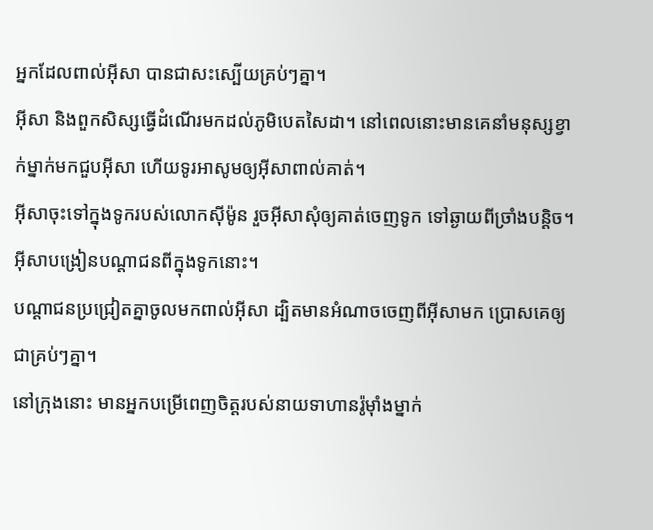អ្នកដែលពាល់អ៊ីសា បានជាសះស្បើយគ្រប់ៗគ្នា។
អ៊ីសា និងពួកសិស្សធ្វើដំណើរមកដល់ភូមិបេតសៃដា។ នៅពេលនោះមានគេនាំមនុស្សខ្វាក់ម្នាក់មកជួបអ៊ីសា ហើយទូរអាសូមឲ្យអ៊ីសាពាល់គាត់។
អ៊ីសាចុះទៅក្នុងទូករបស់លោកស៊ីម៉ូន រួចអ៊ីសាសុំឲ្យគាត់ចេញទូក ទៅឆ្ងាយពីច្រាំងបន្ដិច។ អ៊ីសាបង្រៀនបណ្ដាជនពីក្នុងទូកនោះ។
បណ្ដាជនប្រជ្រៀតគ្នាចូលមកពាល់អ៊ីសា ដ្បិតមានអំណាចចេញពីអ៊ីសាមក ប្រោសគេឲ្យជាគ្រប់ៗគ្នា។
នៅក្រុងនោះ មានអ្នកបម្រើពេញចិត្ដរបស់នាយទាហានរ៉ូម៉ាំងម្នាក់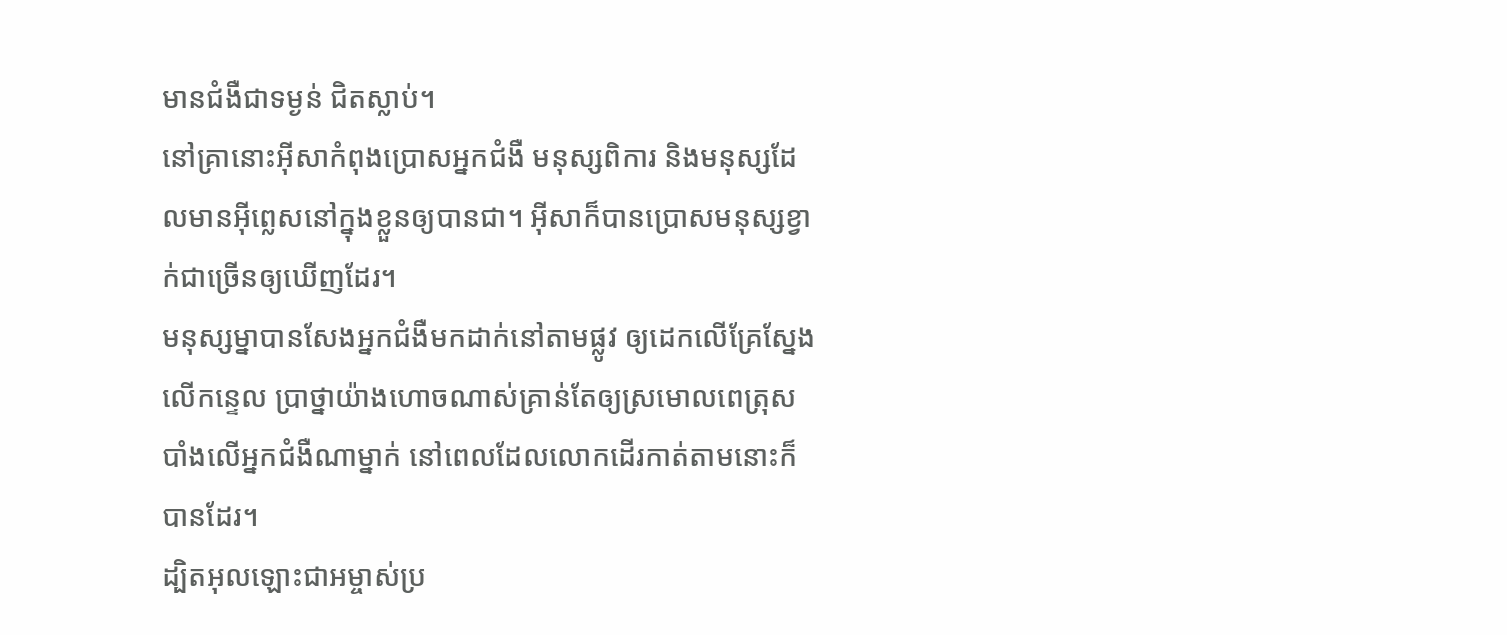មានជំងឺជាទម្ងន់ ជិតស្លាប់។
នៅគ្រានោះអ៊ីសាកំពុងប្រោសអ្នកជំងឺ មនុស្សពិការ និងមនុស្សដែលមានអ៊ីព្លេសនៅក្នុងខ្លួនឲ្យបានជា។ អ៊ីសាក៏បានប្រោសមនុស្សខ្វាក់ជាច្រើនឲ្យឃើញដែរ។
មនុស្សម្នាបានសែងអ្នកជំងឺមកដាក់នៅតាមផ្លូវ ឲ្យដេកលើគ្រែស្នែង លើកន្ទេល ប្រាថ្នាយ៉ាងហោចណាស់គ្រាន់តែឲ្យស្រមោលពេត្រុសបាំងលើអ្នកជំងឺណាម្នាក់ នៅពេលដែលលោកដើរកាត់តាមនោះក៏បានដែរ។
ដ្បិតអុលឡោះជាអម្ចាស់ប្រ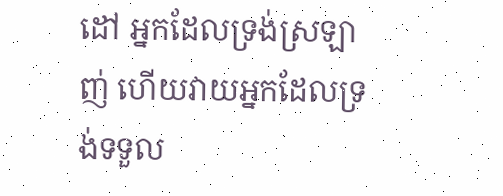ដៅ អ្នកដែលទ្រង់ស្រឡាញ់ ហើយវាយអ្នកដែលទ្រង់ទទួល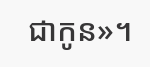ជាកូន»។